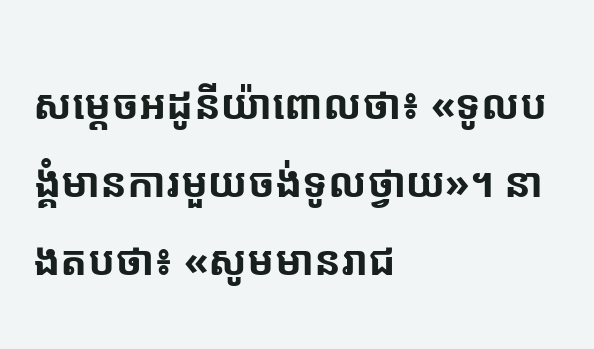សម្ដេចអដូនីយ៉ាពោលថា៖ «ទូលបង្គំមានការមួយចង់ទូលថ្វាយ»។ នាងតបថា៖ «សូមមានរាជ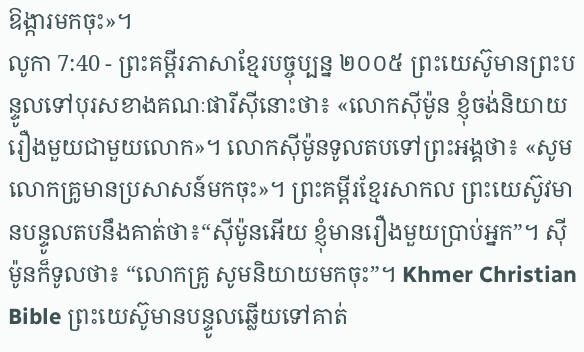ឱង្ការមកចុះ»។
លូកា 7:40 - ព្រះគម្ពីរភាសាខ្មែរបច្ចុប្បន្ន ២០០៥ ព្រះយេស៊ូមានព្រះបន្ទូលទៅបុរសខាងគណៈផារីស៊ីនោះថា៖ «លោកស៊ីម៉ូន ខ្ញុំចង់និយាយរឿងមួយជាមួយលោក»។ លោកស៊ីម៉ូនទូលតបទៅព្រះអង្គថា៖ «សូមលោកគ្រូមានប្រសាសន៍មកចុះ»។ ព្រះគម្ពីរខ្មែរសាកល ព្រះយេស៊ូវមានបន្ទូលតបនឹងគាត់ថា៖“ស៊ីម៉ូនអើយ ខ្ញុំមានរឿងមួយប្រាប់អ្នក”។ ស៊ីម៉ូនក៏ទូលថា៖ “លោកគ្រូ សូមនិយាយមកចុះ”។ Khmer Christian Bible ព្រះយេស៊ូមានបន្ទូលឆ្លើយទៅគាត់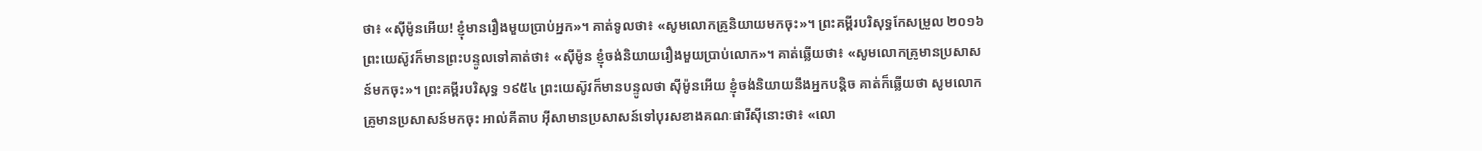ថា៖ «ស៊ីម៉ូនអើយ! ខ្ញុំមានរឿងមួយប្រាប់អ្នក»។ គាត់ទូលថា៖ «សូមលោកគ្រូនិយាយមកចុះ»។ ព្រះគម្ពីរបរិសុទ្ធកែសម្រួល ២០១៦ ព្រះយេស៊ូវក៏មានព្រះបន្ទូលទៅគាត់ថា៖ «ស៊ីម៉ូន ខ្ញុំចង់និយាយរឿងមួយប្រាប់លោក»។ គាត់ឆ្លើយថា៖ «សូមលោកគ្រូមានប្រសាសន៍មកចុះ»។ ព្រះគម្ពីរបរិសុទ្ធ ១៩៥៤ ព្រះយេស៊ូវក៏មានបន្ទូលថា ស៊ីម៉ូនអើយ ខ្ញុំចង់និយាយនឹងអ្នកបន្តិច គាត់ក៏ឆ្លើយថា សូមលោកគ្រូមានប្រសាសន៍មកចុះ អាល់គីតាប អ៊ីសាមានប្រសាសន៍ទៅបុរសខាងគណៈផារីស៊ីនោះថា៖ «លោ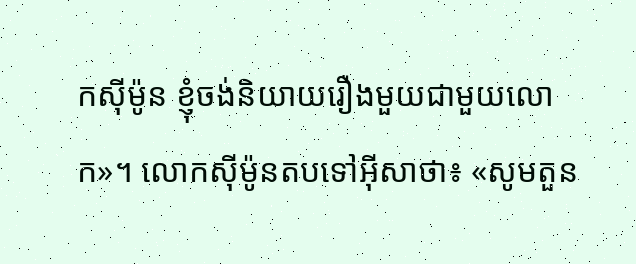កស៊ីម៉ូន ខ្ញុំចង់និយាយរឿងមួយជាមួយលោក»។ លោកស៊ីម៉ូនតបទៅអ៊ីសាថា៖ «សូមតួន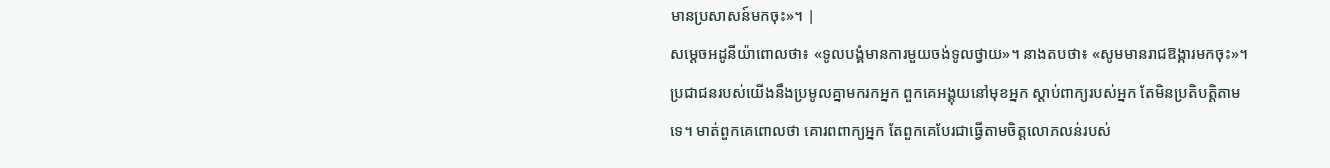មានប្រសាសន៍មកចុះ»។ |
សម្ដេចអដូនីយ៉ាពោលថា៖ «ទូលបង្គំមានការមួយចង់ទូលថ្វាយ»។ នាងតបថា៖ «សូមមានរាជឱង្ការមកចុះ»។
ប្រជាជនរបស់យើងនឹងប្រមូលគ្នាមករកអ្នក ពួកគេអង្គុយនៅមុខអ្នក ស្ដាប់ពាក្យរបស់អ្នក តែមិនប្រតិបត្តិតាមទេ។ មាត់ពួកគេពោលថា គោរពពាក្យអ្នក តែពួកគេបែរជាធ្វើតាមចិត្តលោភលន់របស់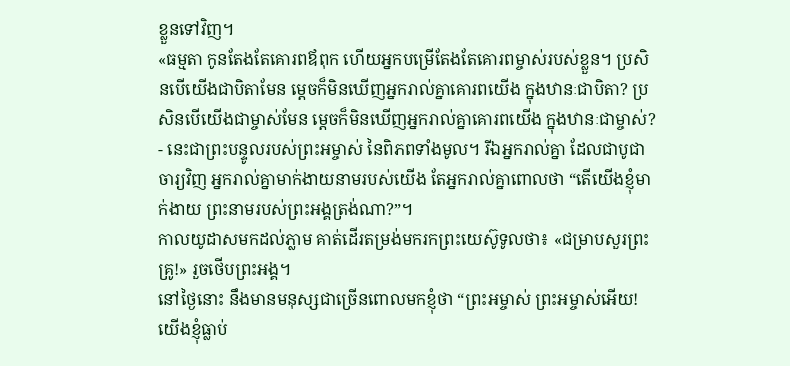ខ្លួនទៅវិញ។
«ធម្មតា កូនតែងតែគោរពឪពុក ហើយអ្នកបម្រើតែងតែគោរពម្ចាស់របស់ខ្លួន។ ប្រសិនបើយើងជាបិតាមែន ម្ដេចក៏មិនឃើញអ្នករាល់គ្នាគោរពយើង ក្នុងឋានៈជាបិតា? ប្រសិនបើយើងជាម្ចាស់មែន ម្ដេចក៏មិនឃើញអ្នករាល់គ្នាគោរពយើង ក្នុងឋានៈជាម្ចាស់? - នេះជាព្រះបន្ទូលរបស់ព្រះអម្ចាស់ នៃពិភពទាំងមូល។ រីឯអ្នករាល់គ្នា ដែលជាបូជាចារ្យវិញ អ្នករាល់គ្នាមាក់ងាយនាមរបស់យើង តែអ្នករាល់គ្នាពោលថា “តើយើងខ្ញុំមាក់ងាយ ព្រះនាមរបស់ព្រះអង្គត្រង់ណា?”។
កាលយូដាសមកដល់ភ្លាម គាត់ដើរតម្រង់មករកព្រះយេស៊ូទូលថា៖ «ជម្រាបសួរព្រះគ្រូ!» រួចថើបព្រះអង្គ។
នៅថ្ងៃនោះ នឹងមានមនុស្សជាច្រើនពោលមកខ្ញុំថា “ព្រះអម្ចាស់ ព្រះអម្ចាស់អើយ! យើងខ្ញុំធ្លាប់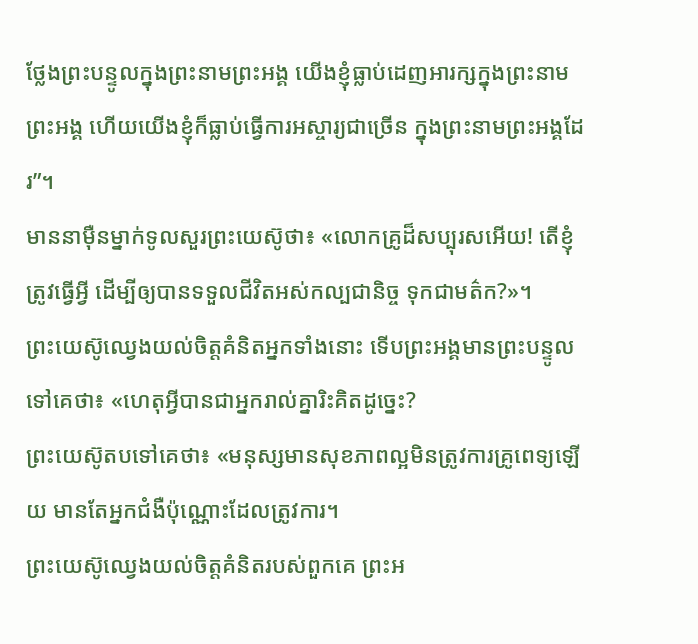ថ្លែងព្រះបន្ទូលក្នុងព្រះនាមព្រះអង្គ យើងខ្ញុំធ្លាប់ដេញអារក្សក្នុងព្រះនាមព្រះអង្គ ហើយយើងខ្ញុំក៏ធ្លាប់ធ្វើការអស្ចារ្យជាច្រើន ក្នុងព្រះនាមព្រះអង្គដែរ”។
មាននាម៉ឺនម្នាក់ទូលសួរព្រះយេស៊ូថា៖ «លោកគ្រូដ៏សប្បុរសអើយ! តើខ្ញុំត្រូវធ្វើអ្វី ដើម្បីឲ្យបានទទួលជីវិតអស់កល្បជានិច្ច ទុកជាមត៌ក?»។
ព្រះយេស៊ូឈ្វេងយល់ចិត្តគំនិតអ្នកទាំងនោះ ទើបព្រះអង្គមានព្រះបន្ទូលទៅគេថា៖ «ហេតុអ្វីបានជាអ្នករាល់គ្នារិះគិតដូច្នេះ?
ព្រះយេស៊ូតបទៅគេថា៖ «មនុស្សមានសុខភាពល្អមិនត្រូវការគ្រូពេទ្យឡើយ មានតែអ្នកជំងឺប៉ុណ្ណោះដែលត្រូវការ។
ព្រះយេស៊ូឈ្វេងយល់ចិត្តគំនិតរបស់ពួកគេ ព្រះអ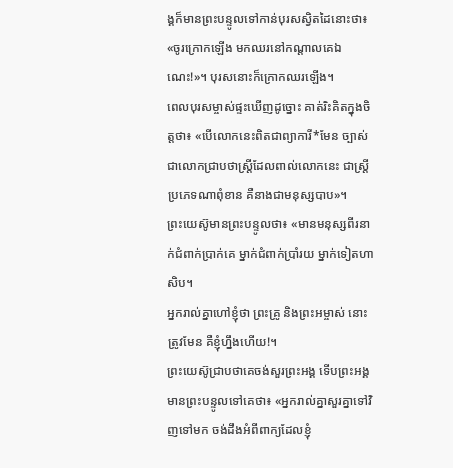ង្គក៏មានព្រះបន្ទូលទៅកាន់បុរសស្វិតដៃនោះថា៖ «ចូរក្រោកឡើង មកឈរនៅកណ្ដាលគេឯណេះ!»។ បុរសនោះក៏ក្រោកឈរឡើង។
ពេលបុរសម្ចាស់ផ្ទះឃើញដូច្នោះ គាត់រិះគិតក្នុងចិត្តថា៖ «បើលោកនេះពិតជាព្យាការី*មែន ច្បាស់ជាលោកជ្រាបថាស្ត្រីដែលពាល់លោកនេះ ជាស្ត្រីប្រភេទណាពុំខាន គឺនាងជាមនុស្សបាប»។
ព្រះយេស៊ូមានព្រះបន្ទូលថា៖ «មានមនុស្សពីរនាក់ជំពាក់ប្រាក់គេ ម្នាក់ជំពាក់ប្រាំរយ ម្នាក់ទៀតហាសិប។
អ្នករាល់គ្នាហៅខ្ញុំថា ព្រះគ្រូ និងព្រះអម្ចាស់ នោះត្រូវមែន គឺខ្ញុំហ្នឹងហើយ!។
ព្រះយេស៊ូជ្រាបថាគេចង់សួរព្រះអង្គ ទើបព្រះអង្គមានព្រះបន្ទូលទៅគេថា៖ «អ្នករាល់គ្នាសួរគ្នាទៅវិញទៅមក ចង់ដឹងអំពីពាក្យដែលខ្ញុំ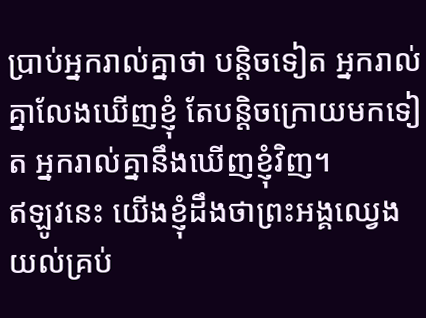ប្រាប់អ្នករាល់គ្នាថា បន្តិចទៀត អ្នករាល់គ្នាលែងឃើញខ្ញុំ តែបន្តិចក្រោយមកទៀត អ្នករាល់គ្នានឹងឃើញខ្ញុំវិញ។
ឥឡូវនេះ យើងខ្ញុំដឹងថាព្រះអង្គឈ្វេងយល់គ្រប់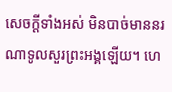សេចក្ដីទាំងអស់ មិនបាច់មាននរណាទូលសួរព្រះអង្គឡើយ។ ហេ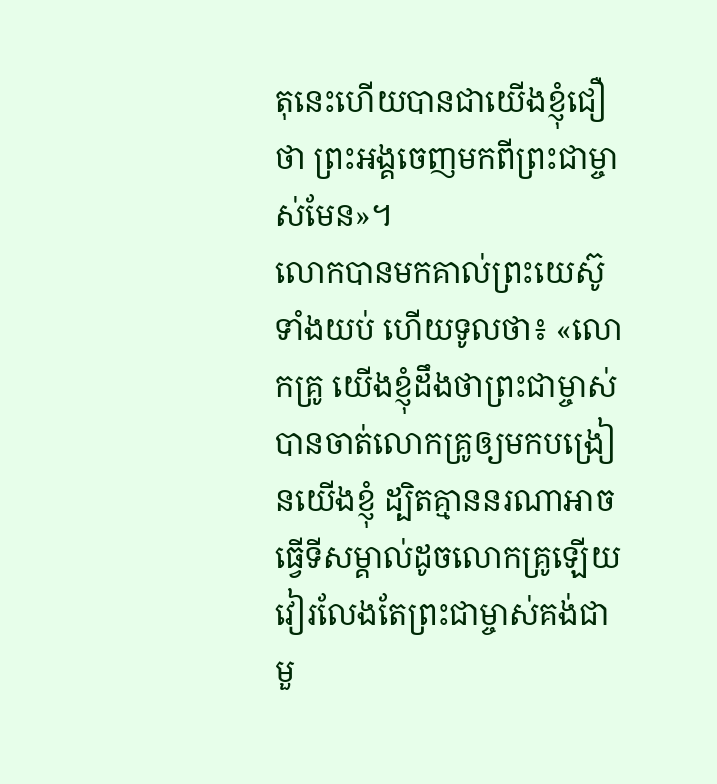តុនេះហើយបានជាយើងខ្ញុំជឿថា ព្រះអង្គចេញមកពីព្រះជាម្ចាស់មែន»។
លោកបានមកគាល់ព្រះយេស៊ូទាំងយប់ ហើយទូលថា៖ «លោកគ្រូ យើងខ្ញុំដឹងថាព្រះជាម្ចាស់បានចាត់លោកគ្រូឲ្យមកបង្រៀនយើងខ្ញុំ ដ្បិតគ្មាននរណាអាចធ្វើទីសម្គាល់ដូចលោកគ្រូឡើយ វៀរលែងតែព្រះជាម្ចាស់គង់ជាមួ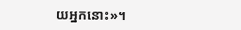យអ្នកនោះ»។